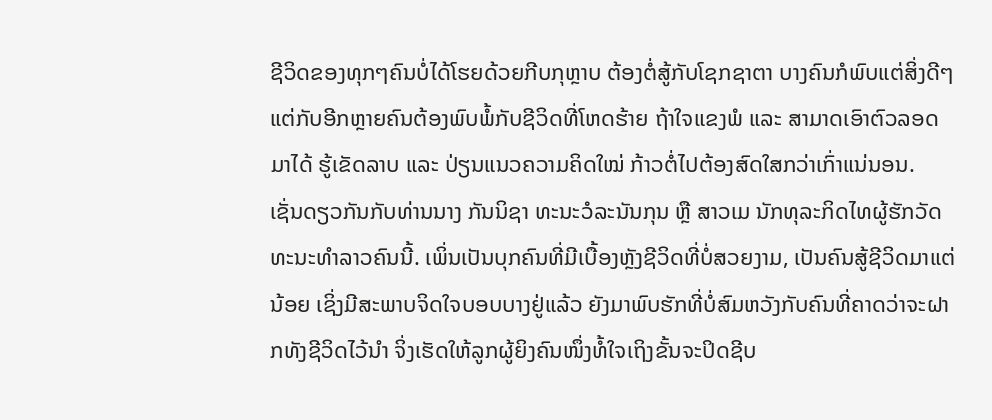ຊີວິດຂອງທຸກໆຄົນບໍ່ໄດ້ໂຮຍດ້ວຍກີບກຸຫຼາບ ຕ້ອງຕໍ່ສູ້ກັບໂຊກຊາຕາ ບາງຄົນກໍພົບແຕ່ສິ່ງດີໆ ແຕ່ກັບອີກຫຼາຍຄົນຕ້ອງພົບພໍ້ກັບຊີວິດທີ່ໂຫດຮ້າຍ ຖ້າໃຈແຂງພໍ ແລະ ສາມາດເອົາຕົວລອດມາໄດ້ ຮູ້ເຂັດລາບ ແລະ ປ່ຽນແນວຄວາມຄິດໃໝ່ ກ້າວຕໍ່ໄປຕ້ອງສົດໃສກວ່າເກົ່າແນ່ນອນ.
ເຊັ່ນດຽວກັນກັບທ່ານນາງ ກັນນິຊາ ທະນະວໍລະນັນກຸນ ຫຼື ສາວເມ ນັກທຸລະກິດໄທຜູ້ຮັກວັດທະນະທຳລາວຄົນນີ້. ເພິ່ນເປັນບຸກຄົນທີ່ມີເບື້ອງຫຼັງຊີວິດທີ່ບໍ່ສວຍງາມ, ເປັນຄົນສູ້ຊີວິດມາແຕ່ນ້ອຍ ເຊິ່ງມີສະພາບຈິດໃຈບອບບາງຢູ່ແລ້ວ ຍັງມາພົບຮັກທີ່ບໍ່ສົມຫວັງກັບຄົນທີ່ຄາດວ່າຈະຝາກທັງຊີວິດໄວ້ນຳ ຈິ່ງເຮັດໃຫ້ລູກຜູ້ຍິງຄົນໜຶ່ງທໍ້ໃຈເຖິງຂັ້ນຈະປິດຊີບ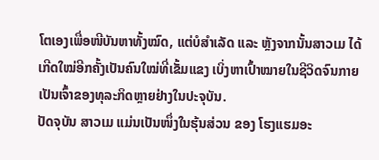ໂຕເອງເພື່ອໜີບັນຫາທັ້ງໝົດ, ແຕ່ບໍສຳເລັດ ແລະ ຫຼັງຈາກນັ້ນສາວເມ ໄດ້ເກີດໃໝ່ອີກຄັ້ງເປັນຄົນໃໝ່ທີ່ເຂັ້ມແຂງ ເບິ່ງຫາເປົ້າໝາຍໃນຊີວິດຈົນກາຍເປັນເຈົ້າຂອງທຸລະກິດຫຼາຍຢ່າງໃນປະຈຸບັນ.
ປັດຈຸບັນ ສາວເມ ແມ່ນເປັນໜຶ່ງໃນຮຸ້ນສ່ວນ ຂອງ ໂຮງແຮມອະ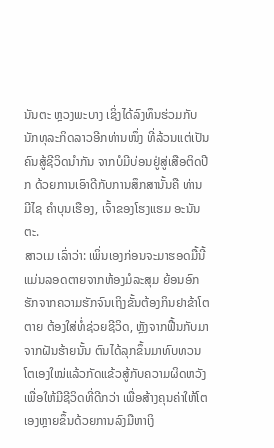ນັນຕະ ຫຼວງພະບາງ ເຊິ່ງໄດ້ລົງທຶນຮ່ວມກັບນັກທຸລະກິດລາວອີກທ່ານໜຶ່ງ ທີ່ລ້ວນແຕ່ເປັນຄົນສູ້ຊີວິດນຳກັນ ຈາກບໍມີບ່ອນຢູ່ສູ່ເສືອຕິດປີກ ດ້ວຍການເອົາດີກັບການສຶກສານັ້ນຄື ທ່ານ ມີໄຊ ຄຳບຸນເຮືອງ, ເຈົ້າຂອງໂຮງແຮມ ອະນັນຕະ.
ສາວເມ ເລົ່າວ່າ: ເພິ່ນເອງກ່ອນຈະມາຮອດມື້ນີ້ ແມ່ນລອດຕາຍຈາກຫ້ອງມໍລະສຸມ ຍ້ອນອົກຮັກຈາກຄວາມຮັກຈົນເຖິງຂັ້ນຕ້ອງກິນຢາຂ້າໂຕຕາຍ ຕ້ອງໃສ່ທໍ່ຊ່ວຍຊີວິດ, ຫຼັງຈາກຟື້ນກັບມາຈາກຝັນຮ້າຍນັ້ນ ຕົນໄດ້ລຸກຂຶ້ນມາທົບທວນໂຕເອງໃໝ່ແລ້ວກັດແຂ້ວສູ້ກັບຄວາມຜິດຫວັງເພື່ອໃຫ້ມີຊີວິດທີ່ດີກວ່າ ເພື່ອສ້າງຄຸນຄ່າໃຫ້ໂຕເອງຫຼາຍຂຶ້ນດ້ວຍການລົງມືຫາເງິ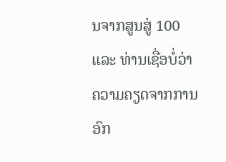ນຈາກສູນສູ່ 100 ແລະ ທ່ານເຊື່ອບໍ່ວ່າ ຄວາມຄຽດຈາກການອົກ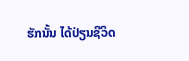ຮັກນັ້ນ ໄດ້ປ່ຽນຊີວິດ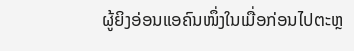ຜູ້ຍິງອ່ອນແອຄົນໜຶ່ງໃນເມື່ອກ່ອນໄປຕະຫຼ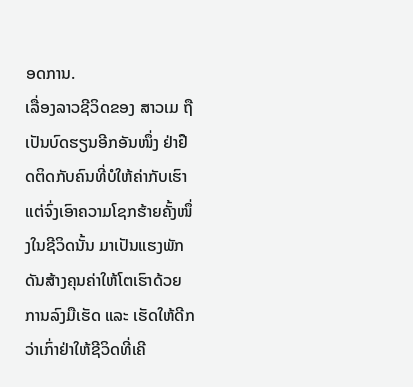ອດການ.
ເລື່ອງລາວຊີວິດຂອງ ສາວເມ ຖືເປັນບົດຮຽນອີກອັນໜຶ່ງ ຢ່າຢືດຕິດກັບຄົນທີ່ບໍໃຫ້ຄ່າກັບເຮົາ ແຕ່ຈົ່ງເອົາຄວາມໂຊກຮ້າຍຄັ້ງໜຶ່ງໃນຊີວິດນັ້ນ ມາເປັນແຮງພັກດັນສ້າງຄຸນຄ່າໃຫ້ໂຕເຮົາດ້ວຍການລົງມືເຮັດ ແລະ ເຮັດໃຫ້ດີກວ່າເກົ່າຢ່າໃຫ້ຊີວິດທີ່ເຄີ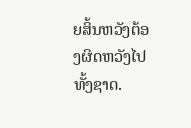ຍສິ້ນຫວັງຕ້ອງຜິດຫວັງໄປທັ້ງຊາດ.